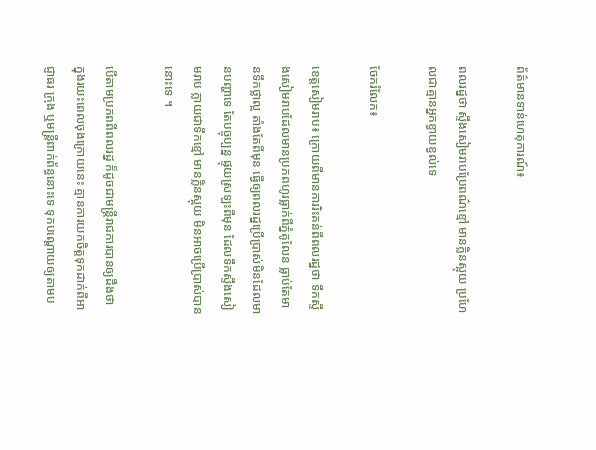ព័ត៌មានទាន់ហេតុការណ៍៖

ពលរដ្នថា ស្ទឹងសៀមរាបប្រែពណ៌ខ្មៅ មានក្លិនស្អុយ ប្រហែលជាគ្មានអ្នកខ្វាយខ្វល់ទេ

ចែករំលែក៖

ខេត្តសៀមរាប៖ ក្រោយពីមានការរិះគន់ពីពលរដ្នថា ទឹកស្ទឹងសៀមរាបដែលមានប្រភពហូរធ្លាក់ពីភ្នំគូលែន ធ្លាប់តែមានទឹកថ្លាល្អ តាំងតែពីមុន ធ្វើឲ្យពលរដ្នប្រើប្រាស់មិនដែលមានបញ្ហាទេ តែបច្ចុប្បន្ន ផ្ទុយស្រឡះពីមុន ដែលទឹកស្ទឹងសៀមរាប ក្លាយជាទឹកខ្មៅ មានក្លិនស្អុយ មិនអាចប្រើប្រាស់បាននោះទេ ។

បើតាមប្រភពពីពលរដ្ន ក៏ដូចជាមន្ត្រីរាជការបានឲ្យដឹងថា ក្នុងរយះពេលចុងក្រោយនេះ គ្មានការយកចិត្តទុកដាក់ពីអាជ្ញាធរ ក្រុង ឬមន្រ្ដីពាក់ព័ន្ធនោះទេ ទុកបណ្ដោយឲ្យតាមប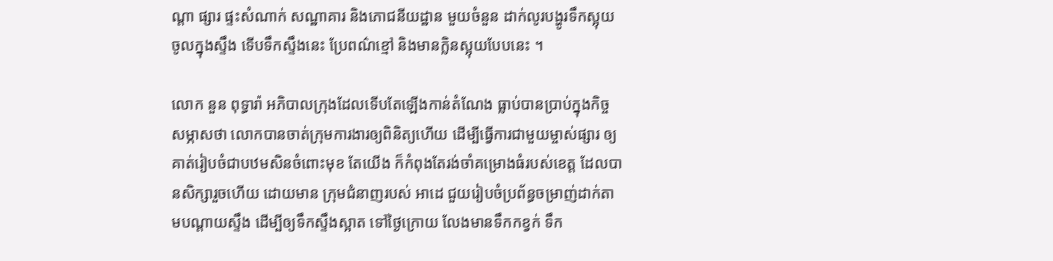ណ្ដា ផ្សារ ផ្ទះសំណាក់ សណ្ឋាគារ និងភោជនីយដ្ឋាន មួយចំនួន ដាក់លូរបង្ហូរទឹកស្អុយចូលក្នុងស្ទឹង ទើបទឹកស្ទឹងនេះ ប្រែពណ៌ខ្មៅ និងមានក្លិនស្អុយបែបនេះ ។

លោក នួន ពុទ្ធារ៉ា អភិបាលក្រុងដែលទើបតែឡើងកាន់តំណែង ធ្លាប់បានប្រាប់ក្នុងកិច្ចសម្ភាសថា លោកបានចាត់ក្រុមការងារឲ្យពិនិត្យហើយ ដើម្បីធ្វើការជាមួយម្ចាស់ផ្សារ ឲ្យគាត់រៀបចំជាបឋមសិនចំពោះមុខ តែយើង ក៏កំពុងតែរង់ចាំគម្រោងធំរបស់ខេត្ត ដែលបានសិក្សារួចហើយ ដោយមាន ក្រុមជំនាញរបស់ អាដេ ជួយរៀបចំប្រព័ន្ធចម្រាញ់ដាក់តាមបណ្ដាយស្ទឹង ដើម្បីឲ្យទឹកស្ទឹងស្អាត ទៅថ្ងៃក្រោយ លែងមានទឹកកខ្វក់ ទឹក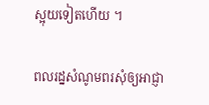ស្អុយទៀតហើយ ។

ពលរដ្នសំណូមពរសុំឲ្យអាជ្ញា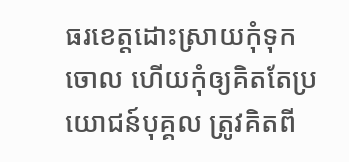ធរខេត្តដោះស្រាយកុំទុកចោល ហើយកុំឲ្យគិតតែប្រយោជន៍បុគ្គល ត្រូវគិតពី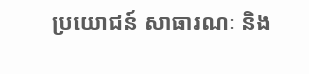ប្រយោជន៍ សាធារណៈ និង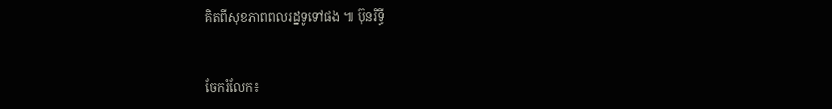គិតពីសុខភាពពលរដ្នទូទៅផង ៕ ប៊ុនរិទ្ធី


ចែករំលែក៖